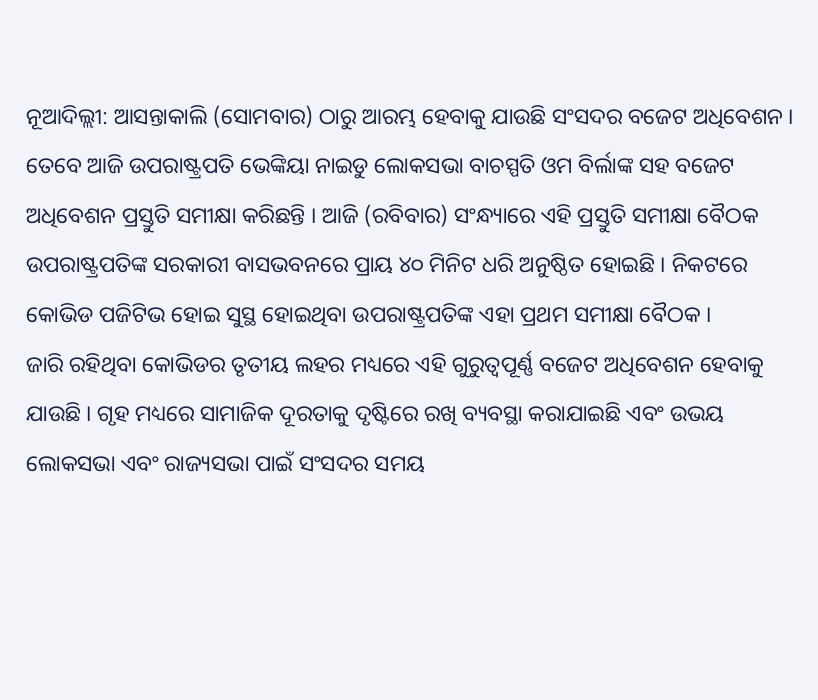ନୂଆଦିଲ୍ଲୀ: ଆସନ୍ତାକାଲି (ସୋମବାର) ଠାରୁ ଆରମ୍ଭ ହେବାକୁ ଯାଉଛି ସଂସଦର ବଜେଟ ଅଧିବେଶନ । ତେବେ ଆଜି ଉପରାଷ୍ଟ୍ରପତି ଭେଙ୍କିୟା ନାଇଡୁ ଲୋକସଭା ବାଚସ୍ପତି ଓମ ବିର୍ଲାଙ୍କ ସହ ବଜେଟ ଅଧିବେଶନ ପ୍ରସ୍ତୁତି ସମୀକ୍ଷା କରିଛନ୍ତି । ଆଜି (ରବିବାର) ସଂନ୍ଧ୍ୟାରେ ଏହି ପ୍ରସ୍ତୁତି ସମୀକ୍ଷା ବୈଠକ ଉପରାଷ୍ଟ୍ରପତିଙ୍କ ସରକାରୀ ବାସଭବନରେ ପ୍ରାୟ ୪୦ ମିନିଟ ଧରି ଅନୁଷ୍ଠିତ ହୋଇଛି । ନିକଟରେ କୋଭିଡ ପଜିଟିଭ ହୋଇ ସୁସ୍ଥ ହୋଇଥିବା ଉପରାଷ୍ଟ୍ରପତିଙ୍କ ଏହା ପ୍ରଥମ ସମୀକ୍ଷା ବୈଠକ ।
ଜାରି ରହିଥିବା କୋଭିଡର ତୃତୀୟ ଲହର ମଧ୍ୟରେ ଏହି ଗୁରୁତ୍ବପୂର୍ଣ୍ଣ ବଜେଟ ଅଧିବେଶନ ହେବାକୁ ଯାଉଛି । ଗୃହ ମଧ୍ୟରେ ସାମାଜିକ ଦୂରତାକୁ ଦୃଷ୍ଟିରେ ରଖି ବ୍ୟବସ୍ଥା କରାଯାଇଛି ଏବଂ ଉଭୟ ଲୋକସଭା ଏବଂ ରାଜ୍ୟସଭା ପାଇଁ ସଂସଦର ସମୟ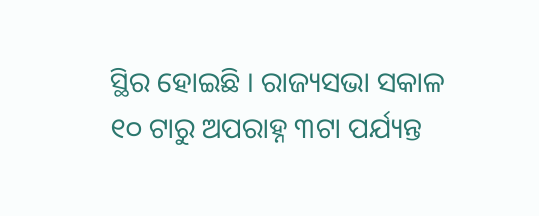ସ୍ଥିର ହୋଇଛି । ରାଜ୍ୟସଭା ସକାଳ ୧୦ ଟାରୁ ଅପରାହ୍ନ ୩ଟା ପର୍ଯ୍ୟନ୍ତ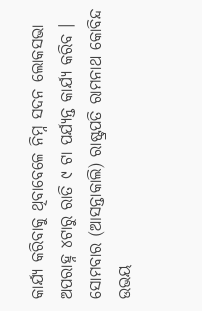କାର୍ଯ୍ୟ କରିବାକୁ ଥିବାବେଳେ ନିମ୍ନ ସଦନ ଲୋକସଭା ଅପରାହ୍ନ ୪ଟାରୁ ରାତି ୯ ଟା ପର୍ଯ୍ୟନ୍ତ କାର୍ଯ୍ୟ କରିବ ।
ସୋମବାର (ଆସନ୍ତାକାଲି) ରାଷ୍ଟ୍ରପତି ରାମନାଥ କୋବିନ୍ଦ ଉଭୟ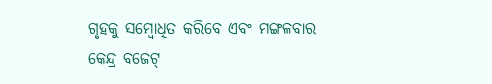ଗୃହକୁ ସମ୍ବୋଧିତ କରିବେ ଏବଂ ମଙ୍ଗଳବାର କେନ୍ଦ୍ର ବଜେଟ୍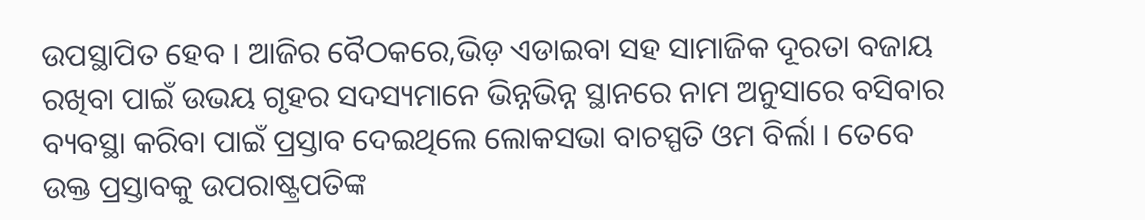ଉପସ୍ଥାପିତ ହେବ । ଆଜିର ବୈଠକରେ,ଭିଡ଼ ଏଡାଇବା ସହ ସାମାଜିକ ଦୂରତା ବଜାୟ ରଖିବା ପାଇଁ ଉଭୟ ଗୃହର ସଦସ୍ୟମାନେ ଭିନ୍ନଭିନ୍ନ ସ୍ଥାନରେ ନାମ ଅନୁସାରେ ବସିବାର ବ୍ୟବସ୍ଥା କରିବା ପାଇଁ ପ୍ରସ୍ତାବ ଦେଇଥିଲେ ଲୋକସଭା ବାଚସ୍ପତି ଓମ ବିର୍ଲା । ତେବେ ଉକ୍ତ ପ୍ରସ୍ତାବକୁ ଉପରାଷ୍ଟ୍ରପତିଙ୍କ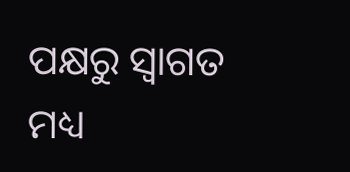ପକ୍ଷରୁ ସ୍ବାଗତ ମଧ୍ୟ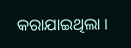କରାଯାଇଥିଲା ।